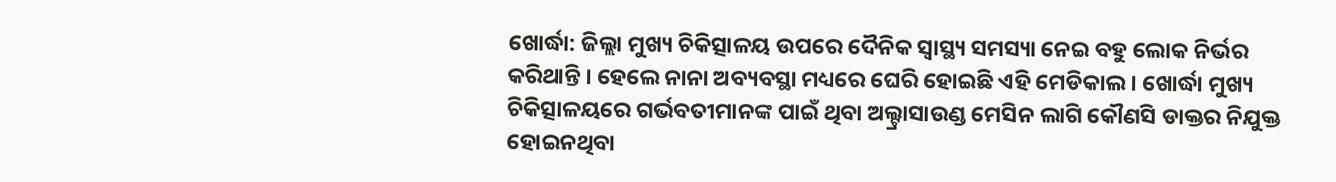ଖୋର୍ଦ୍ଧା: ଜିଲ୍ଲା ମୁଖ୍ୟ ଚିକିତ୍ସାଳୟ ଉପରେ ଦୈନିକ ସ୍ୱାସ୍ଥ୍ୟ ସମସ୍ୟା ନେଇ ବହୁ ଲୋକ ନିର୍ଭର କରିଥାନ୍ତି । ହେଲେ ନାନା ଅବ୍ୟବସ୍ଥା ମଧ୍ୟରେ ଘେରି ହୋଇଛି ଏହି ମେଡିକାଲ । ଖୋର୍ଦ୍ଧା ମୁଖ୍ୟ ଚିକିତ୍ସାଳୟରେ ଗର୍ଭବତୀମାନଙ୍କ ପାଇଁ ଥିବା ଅଲ୍ଟ୍ରାସାଉଣ୍ଡ ମେସିନ ଲାଗି କୌଣସି ଡାକ୍ତର ନିଯୁକ୍ତ ହୋଇନଥିବା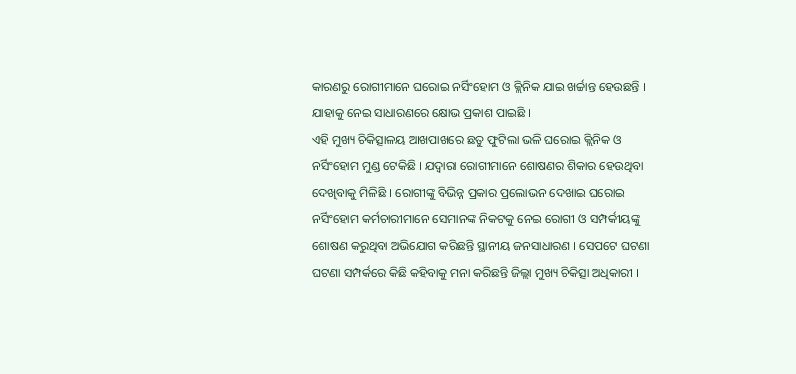କାରଣରୁ ରୋଗୀମାନେ ଘରୋଇ ନର୍ସିଂହୋମ ଓ କ୍ଲିନିକ ଯାଇ ଖର୍ଚ୍ଚାନ୍ତ ହେଉଛନ୍ତି । ଯାହାକୁ ନେଇ ସାଧାରଣରେ କ୍ଷୋଭ ପ୍ରକାଶ ପାଇଛି ।
ଏହି ମୁଖ୍ୟ ଚିକିତ୍ସାଳୟ ଆଖପାଖରେ ଛତୁ ଫୁଟିଲା ଭଳି ଘରୋଇ କ୍ଲିନିକ ଓ ନର୍ସିଂହୋମ ମୁଣ୍ଡ ଟେକିଛି । ଯଦ୍ବାରା ରୋଗୀମାନେ ଶୋଷଣର ଶିକାର ହେଉଥିବା ଦେଖିବାକୁ ମିଳିଛି । ରୋଗୀଙ୍କୁ ବିଭିନ୍ନ ପ୍ରକାର ପ୍ରଲୋଭନ ଦେଖାଇ ଘରୋଇ ନର୍ସିଂହୋମ କର୍ମଚାରୀମାନେ ସେମାନଙ୍କ ନିକଟକୁ ନେଇ ରୋଗୀ ଓ ସମ୍ପର୍କୀୟଙ୍କୁ ଶୋଷଣ କରୁଥିବା ଅଭିଯୋଗ କରିଛନ୍ତି ସ୍ଥାନୀୟ ଜନସାଧାରଣ । ସେପଟେ ଘଟଣା ଘଟଣା ସମ୍ପର୍କରେ କିଛି କହିବାକୁ ମନା କରିଛନ୍ତି ଜିଲ୍ଲା ମୁଖ୍ୟ ଚିକିତ୍ସା ଅଧିକାରୀ ।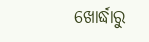ଖୋର୍ଦ୍ଧାରୁ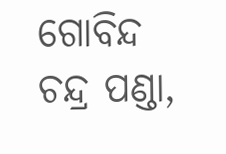ଗୋବିନ୍ଦ ଚନ୍ଦ୍ର ପଣ୍ଡା,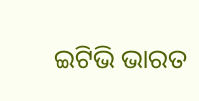ଇଟିଭି ଭାରତ